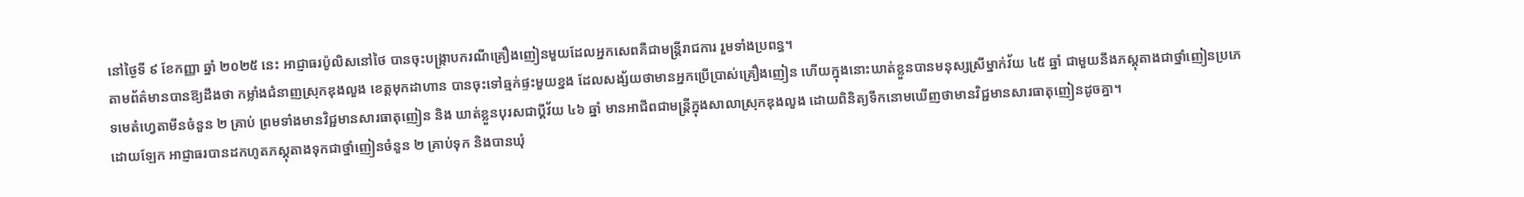នៅថ្ងៃទី ៩ ខែកញ្ញា ឆ្នាំ ២០២៥ នេះ អាជ្ញាធរប៉ូលិសនៅថៃ បានចុះបង្រ្កាបករណីគ្រឿងញៀនមួយដែលអ្នកសេពគឺជាមន្រ្តីរាជការ រួមទាំងប្រពន្ធ។
តាមព័ត៌មានបានឱ្យដឹងថា កម្លាំងជំនាញស្រុកឌុងលួង ខេត្តមុកដាហាន បានចុះទៅឆ្មក់ផ្ទះមួយខ្នង ដែលសង្ស័យថាមានអ្នកប្រើប្រាស់គ្រឿងញៀន ហើយក្នុងនោះឃាត់ខ្លួនបានមនុស្សស្រីម្នាក់វ័យ ៤៥ ឆ្នាំ ជាមួយនឹងភស្តុតាងជាថ្នាំញៀនប្រភេទមេតំហ្វេតាមីនចំនួន ២ គ្រាប់ ព្រមទាំងមានវិជ្ជមានសារធាតុញៀន និង ឃាត់ខ្លួនបុរសជាប្តីវ័យ ៤៦ ឆ្នាំ មានអាជីពជាមន្ត្រីក្នុងសាលាស្រុកឌុងលួង ដោយពិនិត្យទឹកនោមឃើញថាមានវិជ្ជមានសារធាតុញៀនដូចគ្នា។
ដោយឡែក អាជ្ញាធរបានដកហូតភស្តុតាងទុកជាថ្នាំញៀនចំនួន ២ គ្រាប់ទុក និងបានឃុំ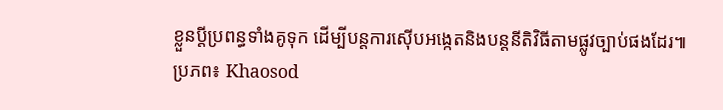ខ្លួនប្តីប្រពន្ធទាំងគូទុក ដើម្បីបន្តការស៊ើបអង្កេតនិងបន្តនីតិវិធីតាមផ្លូវច្បាប់ផងដែរ៕
ប្រភព៖ Khaosod